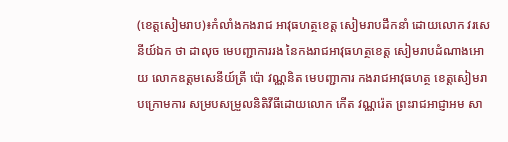(ខេត្តសៀមរាប)៖កំលាំងកងរាជ អាវុធហត្ថខេត្ត សៀមរាបដឹកនាំ ដោយលោក វរសេនីយ៍ឯក ថា ដាលុច មេបញ្ជាការរង នៃកងរាជអាវុធហត្ថខេត្ត សៀមរាបដំណាងអោយ លោកឧត្តមសេនីយ៍ត្រី ប៉ោ វណ្ណនិត មេបញ្ជាការ កងរាជអាវុធហត្ថ ខេត្តសៀមរាបក្រោមការ សម្របសម្រួលនិតិវីធីដោយលោក កើត វណ្ណរ៉េត ព្រះរាជអាជ្ញាអម សា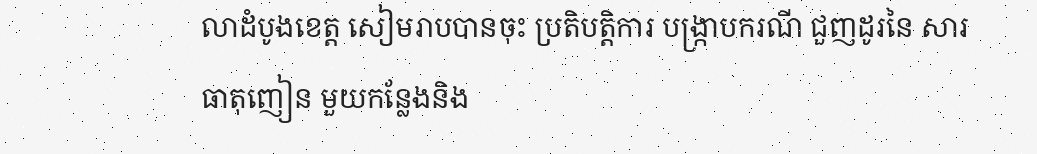លាដំបូងខេត្ត សៀមរាបបានចុះ ប្រតិបត្តិការ បង្ក្រាបករណី ជួញដូរនៃ សារធាតុញៀន មួយកន្លែងនិង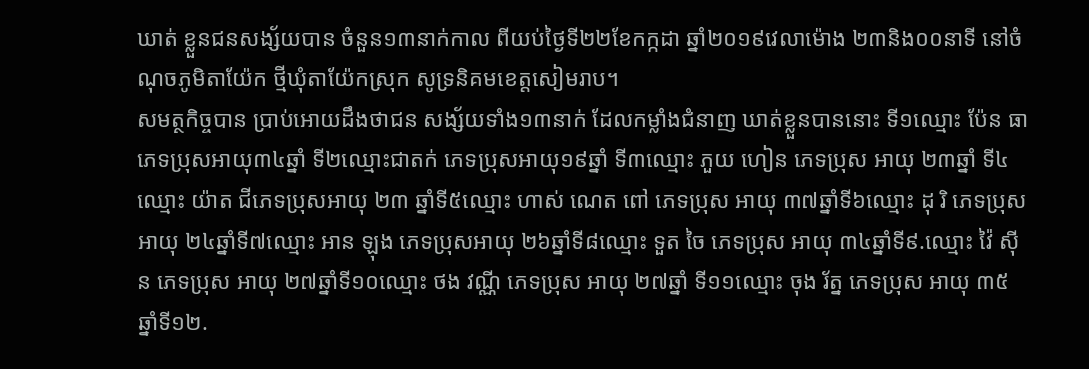ឃាត់ ខ្លួនជនសង្ស័យបាន ចំនួន១៣នាក់កាល ពីយប់ថ្ងៃទី២២ខែកក្កដា ឆ្នាំ២០១៩វេលាម៉ោង ២៣និង០០នាទី នៅចំណុចភូមិតាយ៉ែក ថ្មីឃុំតាយ៉ែកស្រុក សូទ្រនិគមខេត្តសៀមរាប។
សមត្ថកិច្ចបាន ប្រាប់អោយដឹងថាជន សង្ស័យទាំង១៣នាក់ ដែលកម្លាំងជំនាញ ឃាត់ខ្លួនបាននោះ ទី១ឈ្មោះ ប៉ែន ធា ភេទប្រុសអាយុ៣៤ឆ្នាំ ទី២ឈ្មោះជាតក់ ភេទប្រុសអាយុ១៩ឆ្នាំ ទី៣ឈ្មោះ ភួយ ហៀន ភេទប្រុស អាយុ ២៣ឆ្នាំ ទី៤ឈ្មោះ យ៉ាត ជីភេទប្រុសអាយុ ២៣ ឆ្នាំទី៥ឈ្មោះ ហាស់ ណេត ពៅ ភេទប្រុស អាយុ ៣៧ឆ្នាំទី៦ឈ្មោះ ដុ រិ ភេទប្រុស អាយុ ២៤ឆ្នាំទី៧ឈ្មោះ អាន ឡុង ភេទប្រុសអាយុ ២៦ឆ្នាំទី៨ឈ្មោះ ទួត ចៃ ភេទប្រុស អាយុ ៣៤ឆ្នាំទី៩.ឈ្មោះ វ៉ៃ ស៊ីន ភេទប្រុស អាយុ ២៧ឆ្នាំទី១០ឈ្មោះ ថង វណ្ណី ភេទប្រុស អាយុ ២៧ឆ្នាំ ទី១១ឈ្មោះ ចុង រ័ត្ន ភេទប្រុស អាយុ ៣៥ឆ្នាំទី១២.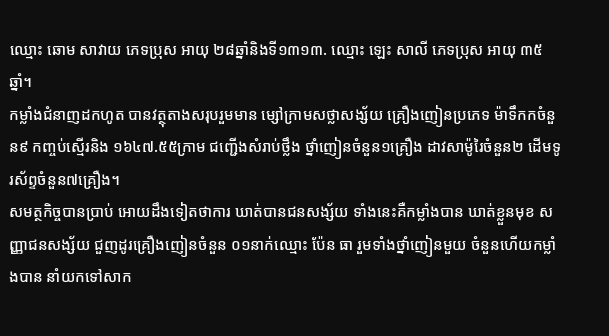ឈ្មោះ ឆោម សាវាយ ភេទប្រុស អាយុ ២៨ឆ្នាំនិងទី១៣១៣. ឈ្មោះ ឡេះ សាលី ភេទប្រុស អាយុ ៣៥ឆ្នាំ។
កម្លាំងជំនាញដកហូត បានវត្ថុតាងសរុបរួមមាន ម្សៅក្រាមសថ្លាសង្ស័យ គ្រឿងញៀនប្រភេទ ម៉ាទឹកកចំនួន៩ កញ្ចប់ស្មើរនិង ១៦៤៧.៥៥ក្រាម ជញ្ជើងសំរាប់ថ្លឹង ថ្នាំញៀនចំនួន១គ្រឿង ដាវសាម៉ូរៃចំនួន២ ដើមទូរស័ព្ទចំនួន៧គ្រឿង។
សមត្ថកិច្ចបានប្រាប់ អោយដឹងទៀតថាការ ឃាត់បានជនសង្ស័យ ទាំងនេះគឺកម្លាំងបាន ឃាត់ខ្លួនមុខ សញ្ញាជនសង្ស័យ ជួញដូរគ្រឿងញៀនចំនួន ០១នាក់ឈ្មោះ ប៉ែន ធា រួមទាំងថ្នាំញៀនមួយ ចំនួនហើយកម្លាំងបាន នាំយកទៅសាក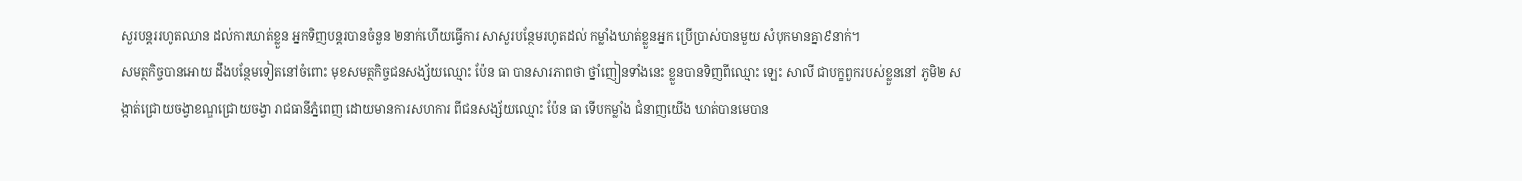សួរបន្តររហូតឈាន ដល់ការឃាត់ខ្លួន អ្នកទិញបន្តរបានចំនួន ២នាក់ហើយធ្វើការ សាសួរបន្ថែមរហូតដល់ កម្លាំងឃាត់ខ្លួនអ្នក ប្រើប្រាស់បានមួយ សំបុកមានគ្នា៩នាក់។
សមត្ថកិច្ចបានអោយ ដឹងបន្ថែមទៀតនៅចំពោះ មុខសមត្ថកិច្ចជនសង្ស័យឈ្មោះ ប៉ែន ធា បានសារភាពថា ថ្នាំញៀនទាំងនេះ ខ្លួនបានទិញពីឈ្មោះ ឡេះ សាលី ជាបក្ខពួករបស់ខ្លួននៅ ភូមិ២ សង្កាត់ជ្រោយចង្វាខណ្ឌជ្រោយចង្វា រាជធានីភ្នំពេញ ដោយមានការសហការ ពីជនសង្ស័យឈ្មោះ ប៉ែន ធា ទើបកម្លាំង ជំនាញយើង ឃាត់បានមេបាន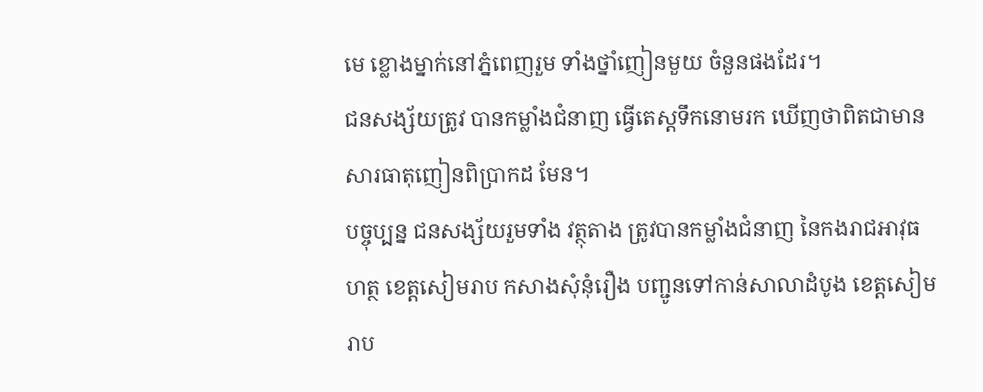មេ ខ្លោងម្នាក់នៅភ្នំពេញរួម ទាំងថ្នាំញៀនមួយ ចំនួនផងដែរ។
ជនសង្ស័យត្រូវ បានកម្លាំងជំនាញ ធ្វើតេស្តទឹកនោមរក ឃើញថាពិតជាមាន សារធាតុញៀនពិប្រាកដ មែន។
បច្ចុប្បន្ន ជនសង្ស័យរួមទាំង វត្ថុតាង ត្រូវបានកម្លាំងជំនាញ នៃកងរាជអាវុធហត្ថ ខេត្តសៀមរាប កសាងសុំនុំរឿង បញ្ជូនទៅកាន់សាលាដំបូង ខេត្តសៀមរាប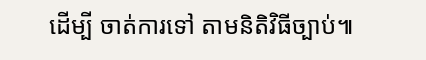ដើម្បី ចាត់ការទៅ តាមនិតិវិធីច្បាប់៕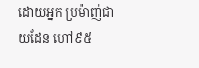ដោយអ្នក ប្រម៉ាញ់ជាយដែន ហៅ៩៥